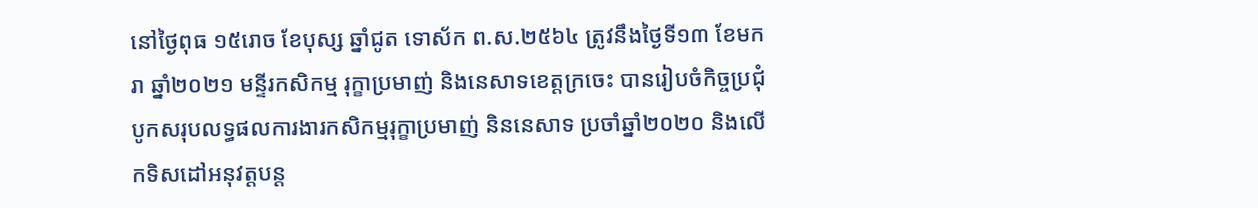នៅថ្ងៃពុធ ១៥រោច ខែបុស្ស ឆ្នាំជូត ទោស័ក ព.ស.២៥៦៤ ត្រូវនឹងថ្ងៃទី១៣ ខែមករា ឆ្នាំ២០២១ មន្ទីរកសិកម្ម រុក្ខាប្រមាញ់ និងនេសាទខេត្តក្រចេះ បានរៀបចំកិច្ចប្រជុំ បូកសរុបលទ្ធផលការងារកសិកម្មរុក្ខាប្រមាញ់ និននេសាទ ប្រចាំឆ្នាំ២០២០ និងលើកទិសដៅអនុវត្តបន្ត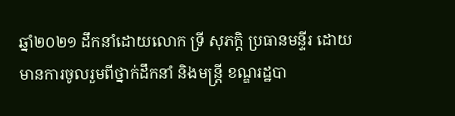ឆ្នាំ២០២១ ដឹកនាំដោយលោក ទ្រី សុភក្តិ ប្រធានមន្ទីរ ដោយមានការចូលរួមពីថ្នាក់ដឹកនាំ និងមន្ត្រី ខណ្ឌរដ្ឋបា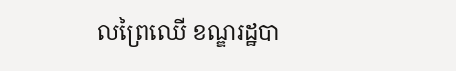លព្រៃឈើ ខណ្ឌរដ្ឋបា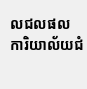លជលផល ការិយាល័យជំ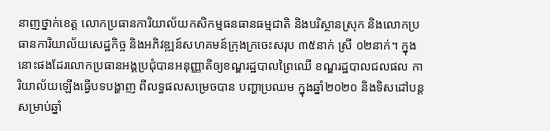នាញថ្នាក់ខេត្ត លោកប្រធានការិយាល័យកសិកម្មធនធានធម្មជាតិ និងបរិស្ថានស្រុក និងលោកប្រធានការិយាល័យសេដ្ឋកិច្ច និងអភិវឌ្ឍន៍សហគមន៍ក្រុងក្រចេះសរុប ៣៥នាក់ ស្រី ០២នាក់។ ក្នុងនោះផងដែរលោកប្រធានអង្គប្រជុំបានអនុញ្ញាតិឲ្យខណ្ឌរដ្ឋបាលព្រៃឈើ ខណ្ឌរដ្ឋបាលជលផល ការិយាល័យឡើងធ្វើបទបង្ហាញ ពីលទ្ធផលសម្រេចបាន បញ្ហាប្រឈម ក្នុងឆ្នាំ២០២០ និងទិសដៅបន្តសម្រាប់ឆ្នាំ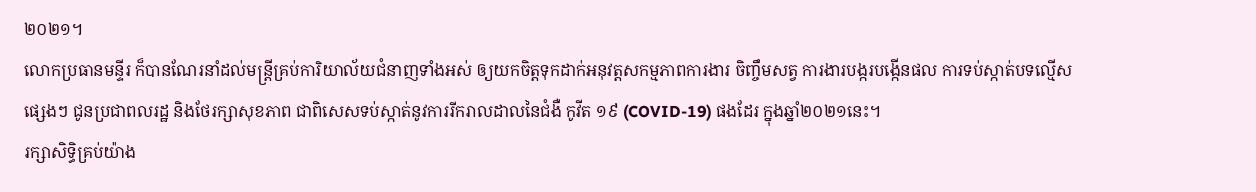២០២១។
លោកប្រធានមន្ទីរ ក៏បានណែរនាំដល់មន្រ្តីគ្រប់ការិយាល័យជំនាញទាំងអស់ ឲ្យយកចិត្តទុកដាក់អនុវត្តសកម្មភាពការងារ ចិញ្ចឹមសត្វ ការងារបង្ករបង្កើនផល ការទប់ស្កាត់បទល្មើសផ្សេងៗ ជូនប្រជាពលរដ្ឋ និងថែរក្សាសុខភាព ជាពិសេសទប់ស្កាត់នូវការរីករាលដាលនៃជំងឺ កូវីត ១៩ (COVID-19) ផងដែរ ក្នុងឆ្នាំ២០២១នេះ។
រក្សាសិទិ្ធគ្រប់យ៉ាង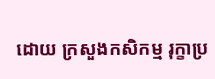ដោយ ក្រសួងកសិកម្ម រុក្ខាប្រ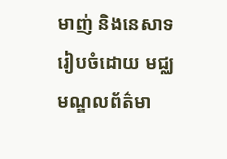មាញ់ និងនេសាទ
រៀបចំដោយ មជ្ឈមណ្ឌលព័ត៌មា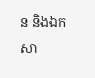ន និងឯកសា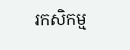រកសិកម្ម